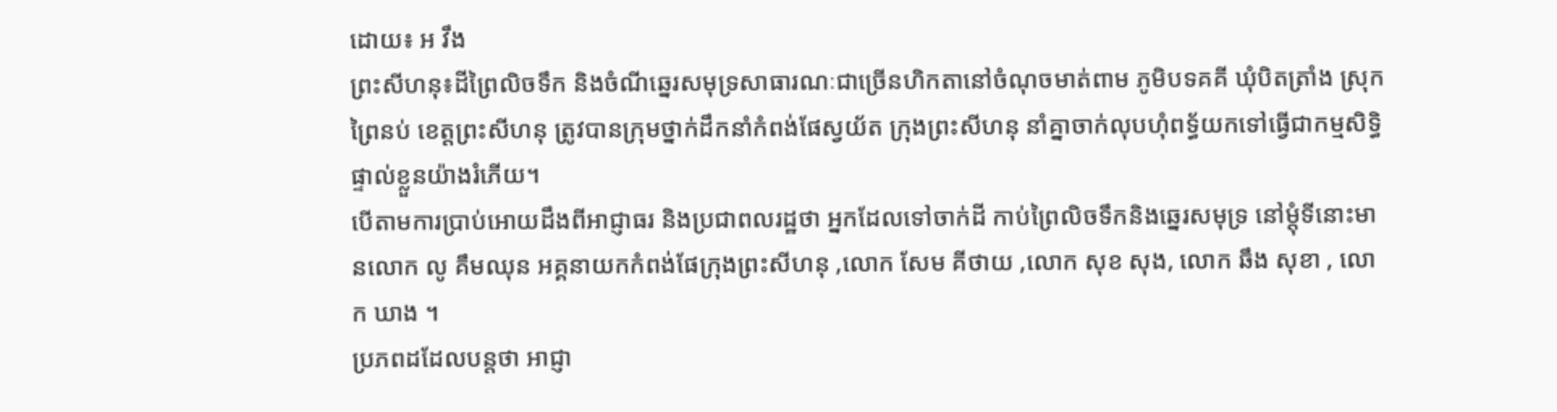ដោយ៖ អ វឹង
ព្រះសីហនុ៖ដីព្រៃលិចទឹក និងចំណីឆ្នេរសមុទ្រសាធារណៈជាច្រើនហិកតានៅចំណុចមាត់ពាម ភូមិបទគគី ឃុំបិតត្រាំង ស្រុកព្រៃនប់ ខេត្តព្រះសីហនុ ត្រូវបានក្រុមថ្នាក់ដឹកនាំកំពង់ផែស្វយ័ត ក្រុងព្រះសីហនុ នាំគ្នាចាក់លុបហុំពទ្ធ័យកទៅធ្វើជាកម្មសិទ្ធិផ្ទាល់ខ្លួនយ៉ាងរំភើយ។
បើតាមការប្រាប់អោយដឹងពីអាជ្ញាធរ និងប្រជាពលរដ្ឋថា អ្នកដែលទៅចាក់ដី កាប់ព្រៃលិចទឹកនិងឆ្នេរសមុទ្រ នៅម្តុំទីនោះមានលោក លូ គឹមឈុន អគ្គនាយកកំពង់ផែក្រុងព្រះសីហនុ ,លោក សែម គីថាយ ,លោក សុខ សុង, លោក ឆឹង សុខា , លោក ឃាង ។
ប្រភពដដែលបន្តថា អាជ្ញា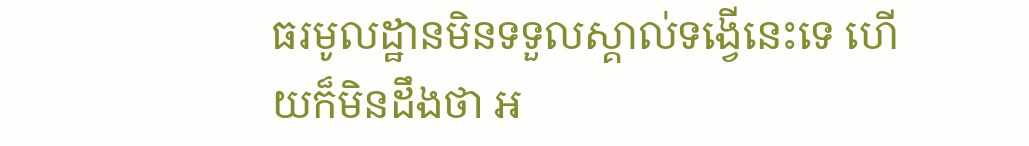ធរមូលដ្ឋានមិនទទួលស្គាល់ទង្វើនេះទេ ហើយក៏មិនដឹងថា អ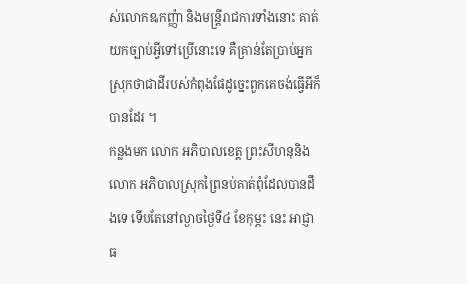ស់លោកឩកញ្ញ៉ា និងមន្ត្រីរាជការទាំងនោះ គាត់យកច្បាប់អ្វីទៅប្រើនោះទេ គឺគ្រាន់តែប្រាប់អ្នកស្រុកថាជាដីរបស់កំពុងផែដូច្នេះពួកគេចង់ធ្វើអីក៏បានដែរ ។
កន្លងមក លោក អភិបាលខេត្ត ព្រះសីហនុនិង លោក អភិបាលស្រុកព្រៃនប់គាត់ពុំដែលបានដឹងទេ ទើបតែនៅល្ងាចថ្ងៃទី៤ ខែកុម្ភះ នេះ អាជ្ញាធ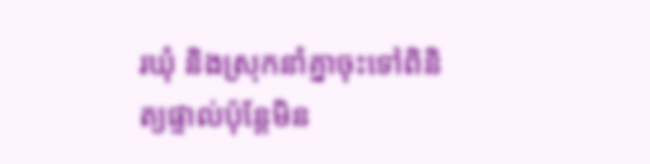រឃុំ និងស្រុកនាំគ្នាចុះទៅពិនិត្យផ្ទាល់ប៉ុន្តែមិន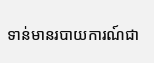ទាន់មានរបាយការណ៍ជា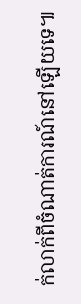ក់លាក់ពីចំណាត់ការណ៍នៅឡើយទេ៕